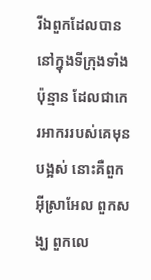រីឯពួកដែលបាននៅក្នុងទីក្រុងទាំងប៉ុន្មាន ដែលជាកេរអាកររបស់គេមុនបង្អស់ នោះគឺពួកអ៊ីស្រាអែល ពួកសង្ឃ ពួកលេ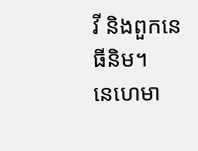វី និងពួកនេធីនិម។
នេហេមា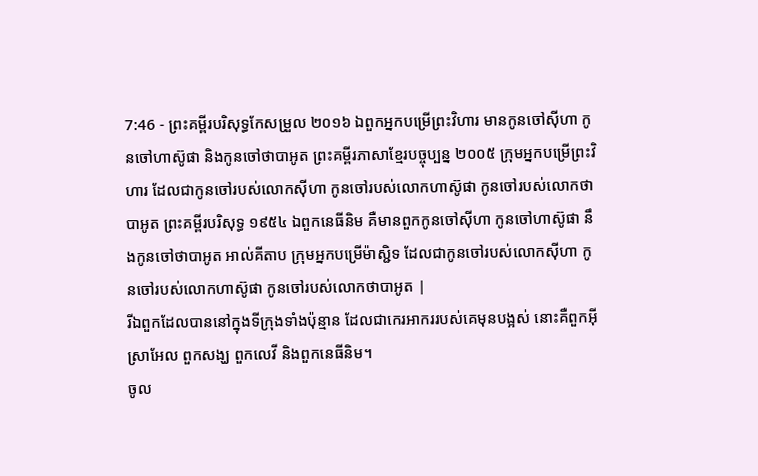7:46 - ព្រះគម្ពីរបរិសុទ្ធកែសម្រួល ២០១៦ ឯពួកអ្នកបម្រើព្រះវិហារ មានកូនចៅស៊ីហា កូនចៅហាស៊ូផា និងកូនចៅថាបាអូត ព្រះគម្ពីរភាសាខ្មែរបច្ចុប្បន្ន ២០០៥ ក្រុមអ្នកបម្រើព្រះវិហារ ដែលជាកូនចៅរបស់លោកស៊ីហា កូនចៅរបស់លោកហាស៊ូផា កូនចៅរបស់លោកថាបាអូត ព្រះគម្ពីរបរិសុទ្ធ ១៩៥៤ ឯពួកនេធីនិម គឺមានពួកកូនចៅស៊ីហា កូនចៅហាស៊ូផា នឹងកូនចៅថាបាអូត អាល់គីតាប ក្រុមអ្នកបម្រើម៉ាស្ជិទ ដែលជាកូនចៅរបស់លោកស៊ីហា កូនចៅរបស់លោកហាស៊ូផា កូនចៅរបស់លោកថាបាអូត |
រីឯពួកដែលបាននៅក្នុងទីក្រុងទាំងប៉ុន្មាន ដែលជាកេរអាកររបស់គេមុនបង្អស់ នោះគឺពួកអ៊ីស្រាអែល ពួកសង្ឃ ពួកលេវី និងពួកនេធីនិម។
ចូល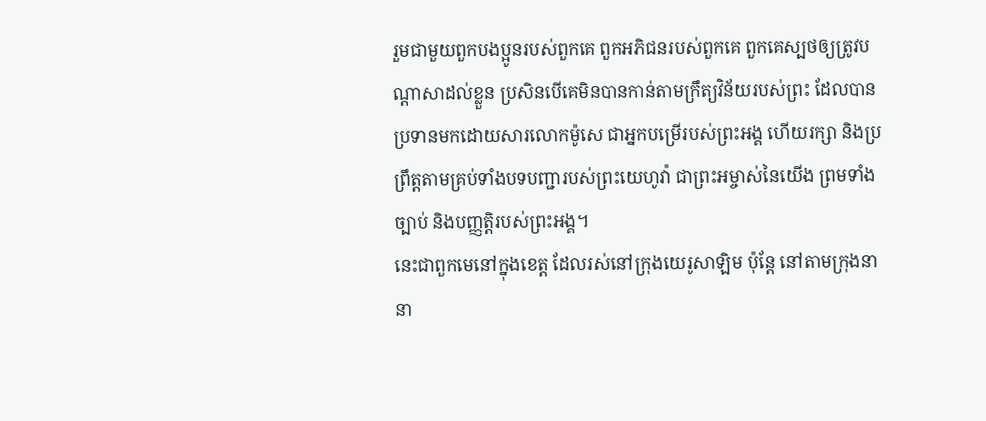រួមជាមួយពួកបងប្អូនរបស់ពួកគេ ពួកអភិជនរបស់ពួកគេ ពួកគេស្បថឲ្យត្រូវបណ្ដាសាដល់ខ្លួន ប្រសិនបើគេមិនបានកាន់តាមក្រឹត្យវិន័យរបស់ព្រះ ដែលបានប្រទានមកដោយសារលោកម៉ូសេ ជាអ្នកបម្រើរបស់ព្រះអង្គ ហើយរក្សា និងប្រព្រឹត្តតាមគ្រប់ទាំងបទបញ្ជារបស់ព្រះយេហូវ៉ា ជាព្រះអម្ចាស់នៃយើង ព្រមទាំងច្បាប់ និងបញ្ញត្តិរបស់ព្រះអង្គ។
នេះជាពួកមេនៅក្នុងខេត្ត ដែលរស់នៅក្រុងយេរូសាឡិម ប៉ុន្ដែ នៅតាមក្រុងនានា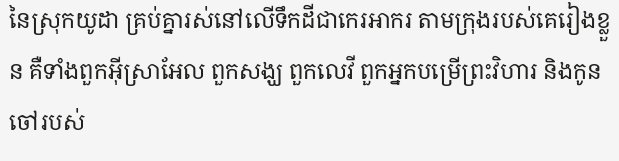នៃស្រុកយូដា គ្រប់គ្នារស់នៅលើទឹកដីជាកេរអាករ តាមក្រុងរបស់គេរៀងខ្លួន គឺទាំងពួកអ៊ីស្រាអែល ពួកសង្ឃ ពួកលេវី ពួកអ្នកបម្រើព្រះវិហារ និងកូនចៅរបស់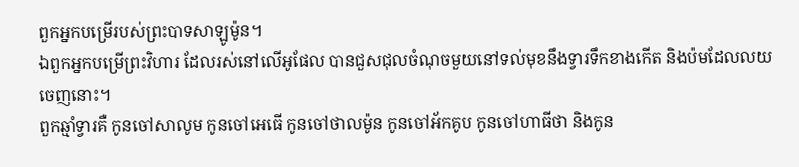ពួកអ្នកបម្រើរបស់ព្រះបាទសាឡូម៉ូន។
ឯពួកអ្នកបម្រើព្រះវិហារ ដែលរស់នៅលើអូផែល បានជួសជុលចំណុចមួយនៅទល់មុខនឹងទ្វារទឹកខាងកើត និងប៉មដែលលយចេញនោះ។
ពួកឆ្មាំទ្វារគឺ កូនចៅសាលូម កូនចៅអេធើ កូនចៅថាលម៉ូន កូនចៅអ័កគូប កូនចៅហាធីថា និងកូន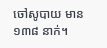ចៅសូបាយ មាន ១៣៨ នាក់។